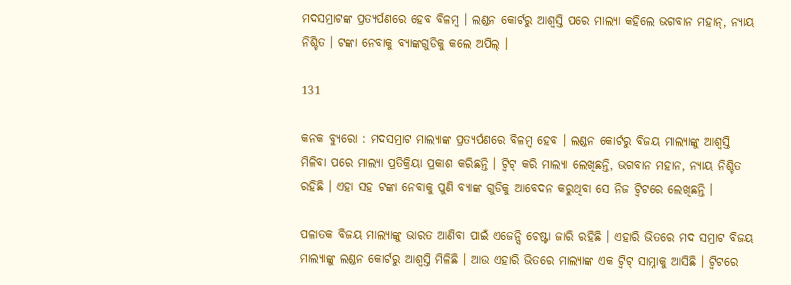ମଦସମ୍ରାଟଙ୍କ ପ୍ରତ୍ୟର୍ପଣରେ ହେବ ବିଳମ୍ବ । ଲଣ୍ଡନ କୋର୍ଟରୁ ଆଶ୍ୱସ୍ତି ପରେ ମାଲ୍ୟା କହିଲେ ଭଗବାନ ମହାନ୍, ନ୍ୟାୟ ନିଶ୍ଚିତ । ଟଙ୍କା ନେବାକୁ ବ୍ୟାଙ୍କଗୁଡିକୁ କଲେ ଅପିଲ୍ ।

131

କନକ ବ୍ୟୁରୋ : ମଦସମ୍ରାଟ ମାଲ୍ୟାଙ୍କ ପ୍ରତ୍ୟର୍ପଣରେ ବିଳମ୍ବ ହେବ । ଲଣ୍ଡନ କୋର୍ଟରୁ ବିଜୟ ମାଲ୍ୟାଙ୍କୁ ଆଶ୍ୱସ୍ତି ମିଳିବା ପରେ ମାଲ୍ୟା ପ୍ରତିକ୍ରିୟା ପ୍ରକାଶ କରିଛନ୍ତି । ଟ୍ୱିଟ୍ କରି ମାଲ୍ୟା ଲେଖିଛନ୍ତି, ଭଗବାନ ମହାନ, ନ୍ୟାୟ ନିଶ୍ଚିତ ରହିଛି । ଏହା ସହ ଟଙ୍କା ନେବାକୁ ପୁଣି ବ୍ୟାଙ୍କ ଗୁଡିକୁ ଆବେଦନ କରୁଥିବା ସେ ନିଜ ଟ୍ୱିଟରେ ଲେଖିଛନ୍ତି ।

ପଳାତକ ବିଜୟ ମାଲ୍ୟାଙ୍କୁ ଭାରତ ଆଣିବା ପାଇଁ ଏଜେନ୍ସି ଚେଷ୍ଟା ଜାରି ରହିଛି । ଏହାରି ଭିତରେ ମଦ ସମ୍ରାଟ ବିଜୟ ମାଲ୍ୟାଙ୍କୁ ଲଣ୍ଡନ କୋର୍ଟରୁ ଆଶ୍ୱସ୍ତି ମିଳିଛି । ଆଉ ଏହାରି ଭିତରେ ମାଲ୍ୟାଙ୍କ ଏକ ଟ୍ୱିଟ୍ ସାମ୍ନାକୁ ଆସିଛି । ଟ୍ୱିଟରେ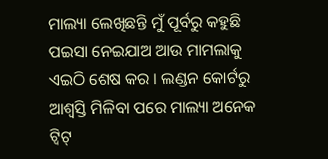ମାଲ୍ୟା ଲେଖିଛନ୍ତି ମୁଁ ପୂର୍ବରୁ କହୁଛି ପଇସା ନେଇଯାଅ ଆଉ ମାମଲାକୁ ଏଇଠି ଶେଷ କର । ଲଣ୍ଡନ କୋର୍ଟରୁ ଆଶ୍ୱସ୍ତି ମିଳିବା ପରେ ମାଲ୍ୟା ଅନେକ ଟ୍ୱିଟ୍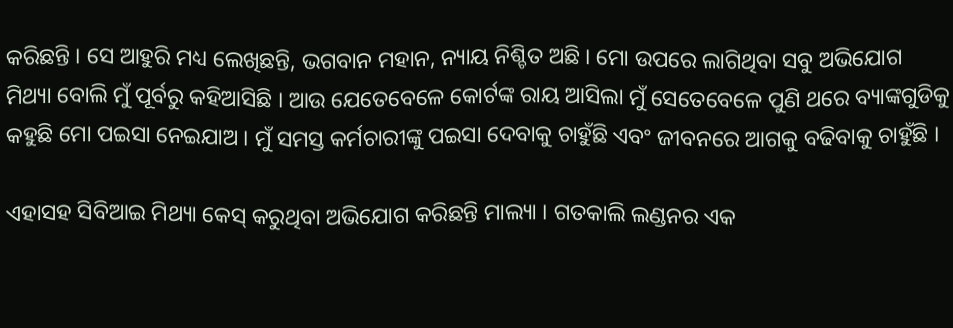କରିଛନ୍ତି । ସେ ଆହୁରି ମଧ୍ୟ ଲେଖିଛନ୍ତି, ଭଗବାନ ମହାନ, ନ୍ୟାୟ ନିଶ୍ଚିତ ଅଛି । ମୋ ଉପରେ ଲାଗିଥିବା ସବୁ ଅଭିଯୋଗ ମିଥ୍ୟା ବୋଲି ମୁଁ ପୂର୍ବରୁ କହିଆସିଛି । ଆଉ ଯେତେବେଳେ କୋର୍ଟଙ୍କ ରାୟ ଆସିଲା ମୁଁ ସେତେବେଳେ ପୁଣି ଥରେ ବ୍ୟାଙ୍କଗୁଡିକୁ କହୁଛି ମୋ ପଇସା ନେଇଯାଅ । ମୁଁ ସମସ୍ତ କର୍ମଚାରୀଙ୍କୁ ପଇସା ଦେବାକୁ ଚାହୁଁଛି ଏବଂ ଜୀବନରେ ଆଗକୁ ବଢିବାକୁ ଚାହୁଁଛି ।

ଏହାସହ ସିବିଆଇ ମିଥ୍ୟା କେସ୍ କରୁଥିବା ଅଭିଯୋଗ କରିଛନ୍ତି ମାଲ୍ୟା । ଗତକାଲି ଲଣ୍ଡନର ଏକ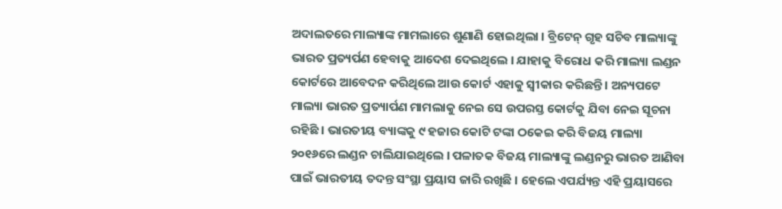ଅଦାଲତରେ ମାଲ୍ୟାଙ୍କ ମାମଲାରେ ଶୁଣାଣି ହୋଇଥିଲା । ବ୍ରିଟେନ୍ ଗୃହ ସଚିବ ମାଲ୍ୟାଙ୍କୁ ଭାରତ ପ୍ରତ୍ୟର୍ପଣ ହେବାକୁ ଆଦେଶ ଦେଇଥିଲେ । ଯାହାକୁ ବିରୋଧ କରି ମାଲ୍ୟା ଲଣ୍ଡନ କୋର୍ଟରେ ଆବେଦନ କରିଥିଲେ ଆଉ କୋର୍ଟ ଏହାକୁ ସ୍ୱୀକାର କରିଛନ୍ତି । ଅନ୍ୟପଟେ ମାଲ୍ୟା ଭାରତ ପ୍ରତ୍ୟାର୍ପଣ ମାମଲାକୁ ନେଇ ସେ ଉପରସ୍ତ କୋର୍ଟକୁ ଯିବା ନେଇ ସୂଚନା ରହିଛି । ଭାରତୀୟ ବ୍ୟାଙ୍କକୁ ୯ ହଜାର କୋଟି ଟଙ୍କା ଠକେଇ କରି ବିଜୟ ମାଲ୍ୟା ୨୦୧୬ରେ ଲଣ୍ଡନ ଚାଲିଯାଇଥିଲେ । ପଳାତକ ବିଜୟ ମାଲ୍ୟାଙ୍କୁ ଲଣ୍ଡନରୁ ଭାରତ ଆଣିବା ପାଇଁ ଭାରତୀୟ ତଦନ୍ତ ସଂସ୍ଥା ପ୍ରୟାସ ଜାରି ରଖିଛି । ହେଲେ ଏପର୍ଯ୍ୟନ୍ତ ଏହି ପ୍ରୟାସରେ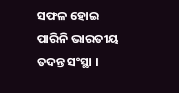ସଫଳ ହୋଇ ପାରିନି ଭାରତୀୟ ତଦନ୍ତ ସଂସ୍ଥା ।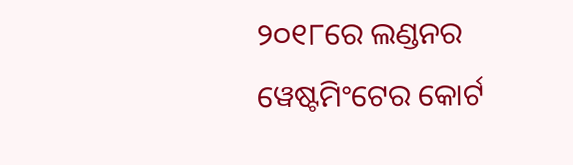୨୦୧୮ରେ ଲଣ୍ଡନର ୱେଷ୍ଟମିଂଟେର କୋର୍ଟ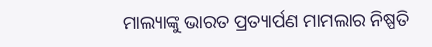ମାଲ୍ୟାଙ୍କୁ ଭାରତ ପ୍ରତ୍ୟାର୍ପଣ ମାମଲାର ନିଷ୍ପତି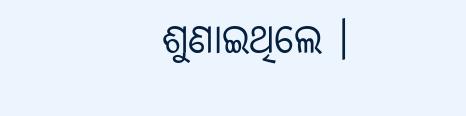ଶୁଣାଇଥିଲେ ।